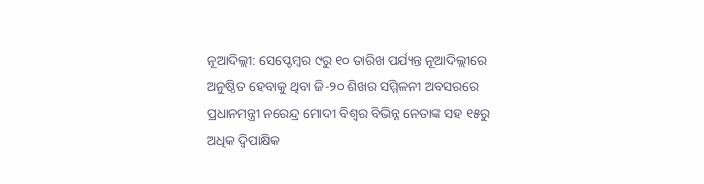ନୂଆଦିଲ୍ଲୀ: ସେପ୍ଟେମ୍ବର ୯ରୁ ୧୦ ତାରିଖ ପର୍ଯ୍ୟନ୍ତ ନୂଆଦିଲ୍ଲୀରେ ଅନୁଷ୍ଠିତ ହେବାକୁ ଥିବା ଜି-୨୦ ଶିଖର ସମ୍ମିଳନୀ ଅବସରରେ ପ୍ରଧାନମନ୍ତ୍ରୀ ନରେନ୍ଦ୍ର ମୋଦୀ ବିଶ୍ୱର ବିଭିନ୍ନ ନେତାଙ୍କ ସହ ୧୫ରୁ ଅଧିକ ଦ୍ୱିପାକ୍ଷିକ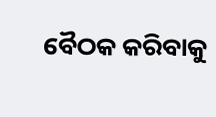ବୈଠକ କରିବାକୁ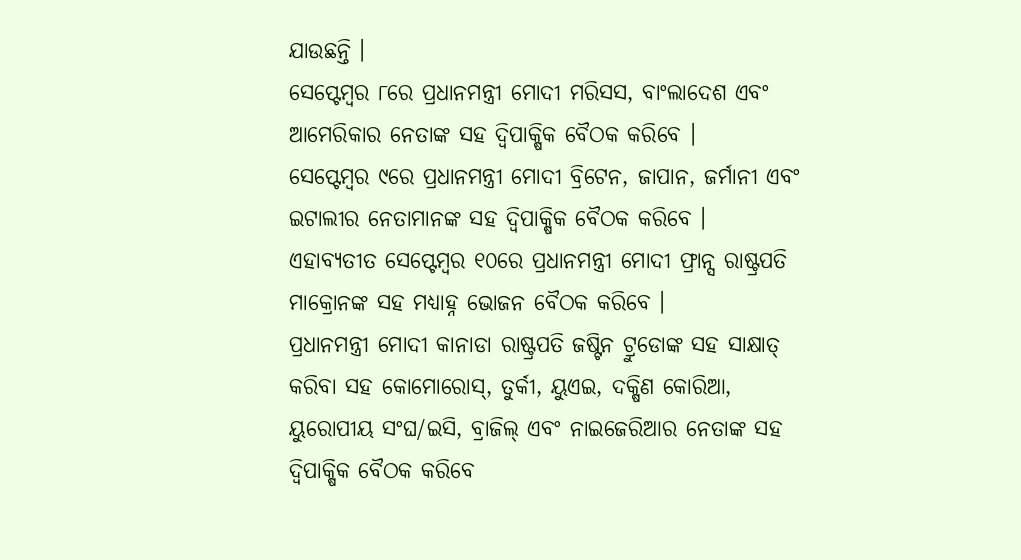ଯାଉଛନ୍ତି ।
ସେପ୍ଟେମ୍ବର ୮ରେ ପ୍ରଧାନମନ୍ତ୍ରୀ ମୋଦୀ ମରିସସ, ବାଂଲାଦେଶ ଏବଂ ଆମେରିକାର ନେତାଙ୍କ ସହ ଦ୍ୱିପାକ୍ଷିକ ବୈଠକ କରିବେ ।
ସେପ୍ଟେମ୍ବର ୯ରେ ପ୍ରଧାନମନ୍ତ୍ରୀ ମୋଦୀ ବ୍ରିଟେନ, ଜାପାନ, ଜର୍ମାନୀ ଏବଂ ଇଟାଲୀର ନେତାମାନଙ୍କ ସହ ଦ୍ୱିପାକ୍ଷିକ ବୈଠକ କରିବେ ।
ଏହାବ୍ୟତୀତ ସେପ୍ଟେମ୍ବର ୧୦ରେ ପ୍ରଧାନମନ୍ତ୍ରୀ ମୋଦୀ ଫ୍ରାନ୍ସ ରାଷ୍ଟ୍ରପତି ମାକ୍ରୋନଙ୍କ ସହ ମଧ୍ୟାହ୍ନ ଭୋଜନ ବୈଠକ କରିବେ ।
ପ୍ରଧାନମନ୍ତ୍ରୀ ମୋଦୀ କାନାଡା ରାଷ୍ଟ୍ରପତି ଜଷ୍ଟିନ ଟ୍ରୁଡୋଙ୍କ ସହ ସାକ୍ଷାତ୍ କରିବା ସହ କୋମୋରୋସ୍, ତୁର୍କୀ, ୟୁଏଇ, ଦକ୍ଷିଣ କୋରିଆ, ୟୁରୋପୀୟ ସଂଘ/ଇସି, ବ୍ରାଜିଲ୍ ଏବଂ ନାଇଜେରିଆର ନେତାଙ୍କ ସହ ଦ୍ୱିପାକ୍ଷିକ ବୈଠକ କରିବେ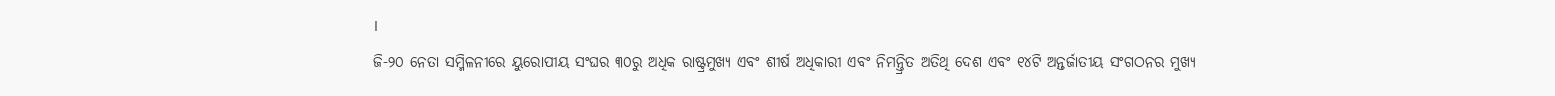।
ଜି-୨୦ ନେତା ସମ୍ମିଳନୀରେ ୟୁରୋପୀୟ ସଂଘର ୩୦ରୁ ଅଧିକ ରାଷ୍ଟ୍ରମୁଖ୍ୟ ଏବଂ ଶୀର୍ଷ ଅଧିକାରୀ ଏବଂ ନିମନ୍ତ୍ରିତ ଅତିଥି ଦେଶ ଏବଂ ୧୪ଟି ଅନ୍ତର୍ଜାତୀୟ ସଂଗଠନର ମୁଖ୍ୟ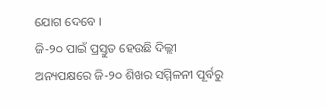ଯୋଗ ଦେବେ ।
ଜି-୨୦ ପାଇଁ ପ୍ରସ୍ତୁତ ହେଉଛି ଦିଲ୍ଲୀ
ଅନ୍ୟପକ୍ଷରେ ଜି-୨୦ ଶିଖର ସମ୍ମିଳନୀ ପୂର୍ବରୁ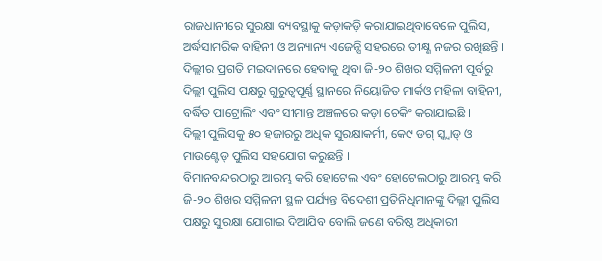ରାଜଧାନୀରେ ସୁରକ୍ଷା ବ୍ୟବସ୍ଥାକୁ କଡ଼ାକଡ଼ି କରାଯାଇଥିବାବେଳେ ପୁଲିସ, ଅର୍ଦ୍ଧସାମରିକ ବାହିନୀ ଓ ଅନ୍ୟାନ୍ୟ ଏଜେନ୍ସି ସହରରେ ତୀକ୍ଷ୍ଣ ନଜର ରଖିଛନ୍ତି ।
ଦିଲ୍ଲୀର ପ୍ରଗତି ମଇଦାନରେ ହେବାକୁ ଥିବା ଜି-୨୦ ଶିଖର ସମ୍ମିଳନୀ ପୂର୍ବରୁ ଦିଲ୍ଲୀ ପୁଲିସ ପକ୍ଷରୁ ଗୁରୁତ୍ୱପୂର୍ଣ୍ଣ ସ୍ଥାନରେ ନିୟୋଜିତ ମାର୍କଓ ମହିଳା ବାହିନୀ, ବର୍ଦ୍ଧିତ ପାଟ୍ରୋଲିଂ ଏବଂ ସୀମାନ୍ତ ଅଞ୍ଚଳରେ କଡ଼ା ଚେକିଂ କରାଯାଇଛି ।
ଦିଲ୍ଲୀ ପୁଲିସକୁ ୫୦ ହଜାରରୁ ଅଧିକ ସୁରକ୍ଷାକର୍ମୀ, କେ୯ ଡଗ୍ ସ୍କ୍ୱାଡ୍ ଓ ମାଉଣ୍ଟେଡ୍ ପୁଲିସ ସହଯୋଗ କରୁଛନ୍ତି ।
ବିମାନବନ୍ଦରଠାରୁ ଆରମ୍ଭ କରି ହୋଟେଲ ଏବଂ ହୋଟେଲଠାରୁ ଆରମ୍ଭ କରି ଜି-୨୦ ଶିଖର ସମ୍ମିଳନୀ ସ୍ଥଳ ପର୍ଯ୍ୟନ୍ତ ବିଦେଶୀ ପ୍ରତିନିଧିମାନଙ୍କୁ ଦିଲ୍ଲୀ ପୁଲିସ ପକ୍ଷରୁ ସୁରକ୍ଷା ଯୋଗାଇ ଦିଆଯିବ ବୋଲି ଜଣେ ବରିଷ୍ଠ ଅଧିକାରୀ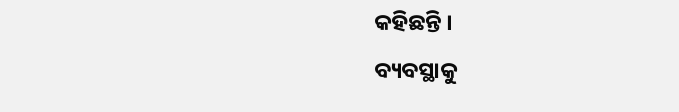କହିଛନ୍ତି ।
ବ୍ୟବସ୍ଥାକୁ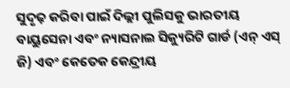ସୁଦୃଢ଼ କରିବା ପାଇଁ ଦିଲ୍ଲୀ ପୁଲିସକୁ ଭାରତୀୟ ବାୟୁସେନା ଏବଂ ନ୍ୟାସନାଲ ସିକ୍ୟୁରିଟି ଗାର୍ଡ (ଏନ୍ ଏସ୍ ଜି) ଏବଂ କେତେକ କେନ୍ଦ୍ରୀୟ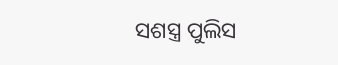ସଶସ୍ତ୍ର ପୁଲିସ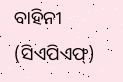ବାହିନୀ (ସିଏପିଏଫ୍)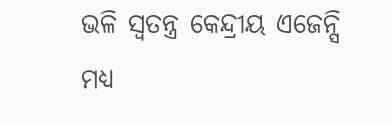ଭଳି ସ୍ୱତନ୍ତ୍ର କେନ୍ଦ୍ରୀୟ ଏଜେନ୍ସି ମଧ୍ୟ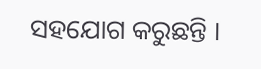ସହଯୋଗ କରୁଛନ୍ତି ।